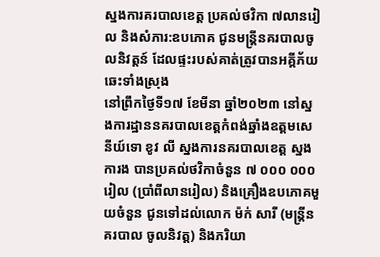ស្នងការគរបាលខេត្ត ប្រគល់ថវិកា ៧លានរៀល និងសំភារ:ឧបភោគ ជូនមន្ត្រីនគរបាលចូលនិវត្តន៍ ដែលផ្ទះរបស់គាត់ត្រូវបានអគ្គីភ័យឆេះទាំងស្រុង
នៅព្រឹកថ្ងៃទី១៧ ខែមីនា ឆ្នាំ២០២៣ នៅស្នងការដ្ឋាននគរបាលខេត្តកំពង់ឆ្នាំងឧត្តមសេនីយ៍ទោ ខូវ លី ស្នងការនគរបាលខេត្ត ស្នងការង បានប្រគល់ថវិកាចំនួន ៧ ០០០ ០០០ រៀល (ប្រាំពីលានរៀល) និងគ្រឿងឧបភោគមួយចំនួន ជូនទៅដល់លោក ម៉ក់ សារី (មន្ត្រីនគរបាល ចូលនិវត្ត) និងភរិយា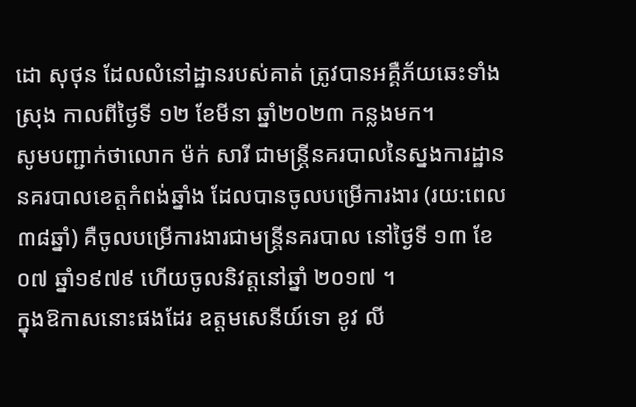ដោ សុថុន ដែលលំនៅដ្ឋានរបស់គាត់ ត្រូវបានអគ្គឺភ័យឆេះទាំងស្រុង កាលពីថ្ងៃទី ១២ ខែមីនា ឆ្នាំ២០២៣ កន្លងមក។
សូមបញ្ជាក់ថាលោក ម៉ក់ សារី ជាមន្ត្រីនគរបាលនៃស្នងការដ្ឋាននគរបាលខេត្តកំពង់ឆ្នាំង ដែលបានចូលបម្រើការងារ (រយ:ពេល៣៨ឆ្នាំ) គឺចូលបម្រើការងារជាមន្ត្រីនគរបាល នៅថ្ងៃទី ១៣ ខែ០៧ ឆ្នាំ១៩៧៩ ហើយចូលនិវត្តនៅឆ្នាំ ២០១៧ ។
ក្នុងឱកាសនោះផងដែរ ឧត្តមសេនីយ៍ទោ ខូវ លី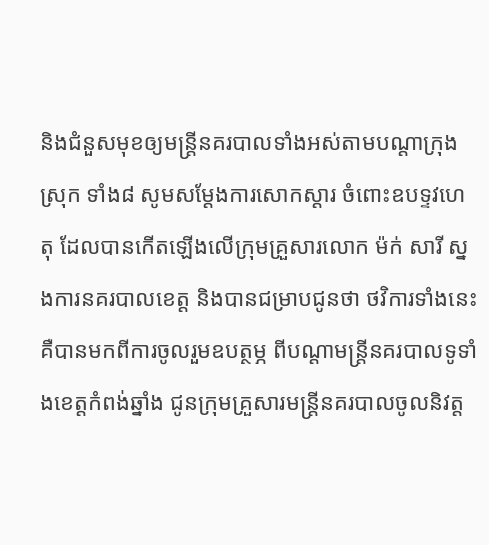និងជំនួសមុខឲ្យមន្ត្រីនគរបាលទាំងអស់តាមបណ្ដាក្រុង ស្រុក ទាំង៨ សូមសម្ដែងការសោកស្ដារ ចំពោះឧបទ្ទវហេតុ ដែលបានកើតឡើងលើក្រុមគ្រួសារលោក ម៉ក់ សារី ស្នងការនគរបាលខេត្ត និងបានជម្រាបជូនថា ថវិការទាំងនេះ គឺបានមកពីការចូលរួមឧបត្ថម្ភ ពីបណ្ដាមន្ត្រីនគរបាលទូទាំងខេត្តកំពង់ឆ្នាំង ជូនក្រុមគ្រួសារមន្ត្រីនគរបាលចូលនិវត្ត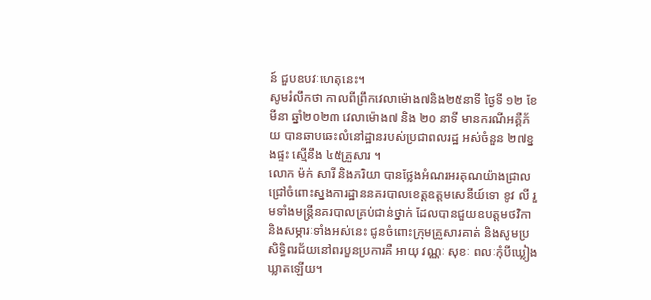ន៍ ជួបឧបវៈហេតុនេះ។
សូមរំលឹកថា កាលពីព្រឹកវេលាម៉ោង៧និង២៥នាទី ថ្ងៃទី ១២ ខែមីនា ឆ្នាំ២០២៣ វេលាម៉ោង៧ និង ២០ នាទី មានករណីអគ្គឺភ័យ បានឆាបឆេះលំនៅដ្ឋានរបស់ប្រជាពលរដ្ឋ អស់ចំនួន ២៧ខ្នងផ្ទះ ស្មើនឹង ៤៥គ្រួសារ ។
លោក ម៉ក់ សារី និងភរិយា បានថ្លែងអំណរអរគុណយ៉ាងជ្រាលជ្រៅចំពោះស្នងការដ្ឋាននគរបាលខេត្តឧត្តមសេនីយ៍ទោ ខូវ លី រួមទាំងមន្ត្រីនគរបាលគ្រប់ជាន់ថ្នាក់ ដែលបានជួយឧបត្តមថវិកា និងសម្ភារៈទាំងអស់នេះ ជូនចំពោះក្រុមគ្រួសារគាត់ និងសូមប្រសិទ្ធិពរជ័យនៅពរបួនប្រការគឺ អាយុ វណ្ណៈ សុខៈ ពលៈកុំបីឃ្លៀងឃ្លាតឡើយ។